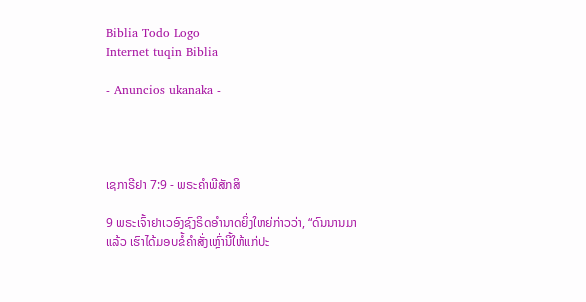Biblia Todo Logo
Internet tuqin Biblia

- Anuncios ukanaka -




ເຊກາຣີຢາ 7:9 - ພຣະຄຳພີສັກສິ

9 ພຣະເຈົ້າຢາເວອົງຊົງຣິດອຳນາດຍິ່ງໃຫຍ່ກ່າວວ່າ, “ດົນນານມາແລ້ວ ເຮົາໄດ້ມອບຂໍ້ຄຳສັ່ງເຫຼົ່ານີ້ໃຫ້ແກ່ປະ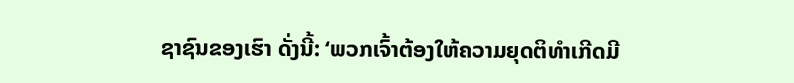ຊາຊົນຂອງເຮົາ ດັ່ງນີ້: ‘ພວກເຈົ້າຕ້ອງໃຫ້ຄວາມຍຸດຕິທຳເກີດມີ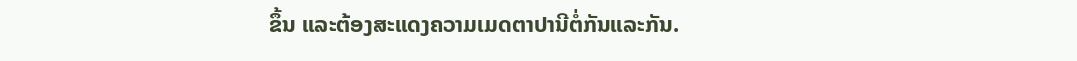ຂຶ້ນ ແລະຕ້ອງສະແດງຄວາມເມດຕາປານີຕໍ່ກັນແລະກັນ.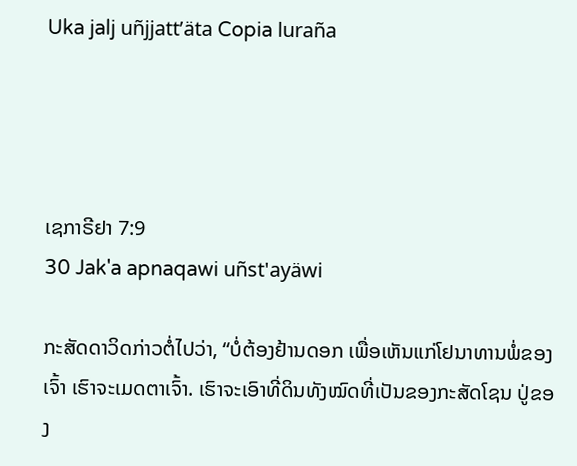Uka jalj uñjjattʼäta Copia luraña




ເຊກາຣີຢາ 7:9
30 Jak'a apnaqawi uñst'ayäwi

ກະສັດດາວິດກ່າວຕໍ່ໄປວ່າ, “ບໍ່ຕ້ອງຢ້ານດອກ ເພື່ອເຫັນແກ່ໂຢນາທານພໍ່ຂອງເຈົ້າ ເຮົາຈະເມດຕາເຈົ້າ. ເຮົາຈະເອົາທີ່ດິນທັງໝົດທີ່ເປັນຂອງກະສັດໂຊນ ປູ່ຂອງ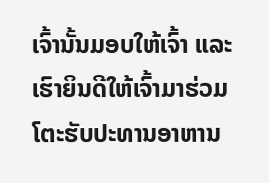ເຈົ້ານັ້ນມອບໃຫ້ເຈົ້າ ແລະເຮົາຍິນດີໃຫ້ເຈົ້າມາຮ່ວມໂຕະຮັບປະທານອາຫານ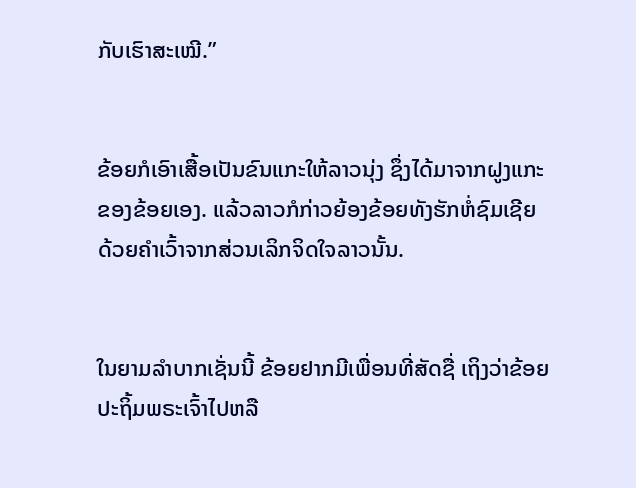ກັບເຮົາສະເໝີ.”


ຂ້ອຍກໍເອົາເສື້ອເປັນຂົນແກະໃຫ້ລາວນຸ່ງ ຊຶ່ງໄດ້ມາຈາກຝູງແກະຂອງຂ້ອຍເອງ. ແລ້ວລາວກໍກ່າວຍ້ອງຂ້ອຍທັງຮັກຫໍ່ຊົມເຊີຍ ດ້ວຍຄຳເວົ້າຈາກສ່ວນເລິກຈິດໃຈລາວນັ້ນ.


ໃນຍາມລຳບາກເຊັ່ນນີ້ ຂ້ອຍຢາກມີເພື່ອນທີ່ສັດຊື່ ເຖິງວ່າຂ້ອຍປະຖິ້ມພຣະເຈົ້າໄປຫລື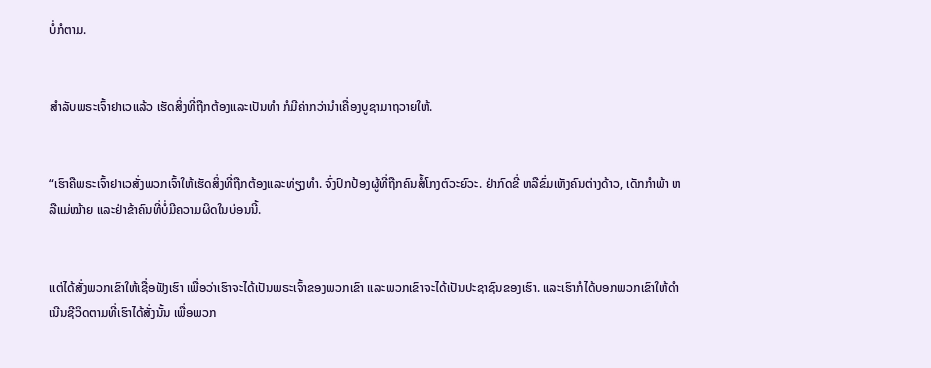ບໍ່ກໍຕາມ.


ສຳລັບພຣະເຈົ້າຢາເວແລ້ວ ເຮັດສິ່ງທີ່ຖືກຕ້ອງແລະເປັນທຳ ກໍມີຄ່າກວ່ານຳເຄື່ອງບູຊາມາຖວາຍໃຫ້.


“ເຮົາຄືພຣະເຈົ້າຢາເວສັ່ງພວກເຈົ້າໃຫ້ເຮັດສິ່ງທີ່ຖືກຕ້ອງແລະທ່ຽງທຳ. ຈົ່ງປົກປ້ອງຜູ້ທີ່ຖືກຄົນສໍ້ໂກງຕົວະຍົວະ. ຢ່າກົດຂີ່ ຫລືຂົ່ມເຫັງຄົນຕ່າງດ້າວ, ເດັກກຳພ້າ ຫລືແມ່ໝ້າຍ ແລະຢ່າຂ້າຄົນທີ່ບໍ່ມີຄວາມຜິດໃນບ່ອນນີ້.


ແຕ່ໄດ້ສັ່ງພວກເຂົາໃຫ້ເຊື່ອຟັງເຮົາ ເພື່ອວ່າເຮົາຈະໄດ້ເປັນພຣະເຈົ້າຂອງພວກເຂົາ ແລະພວກເຂົາຈະໄດ້ເປັນປະຊາຊົນຂອງເຮົາ. ແລະເຮົາກໍໄດ້ບອກພວກເຂົາໃຫ້ດຳເນີນຊີວິດຕາມທີ່ເຮົາໄດ້ສັ່ງນັ້ນ ເພື່ອພວກ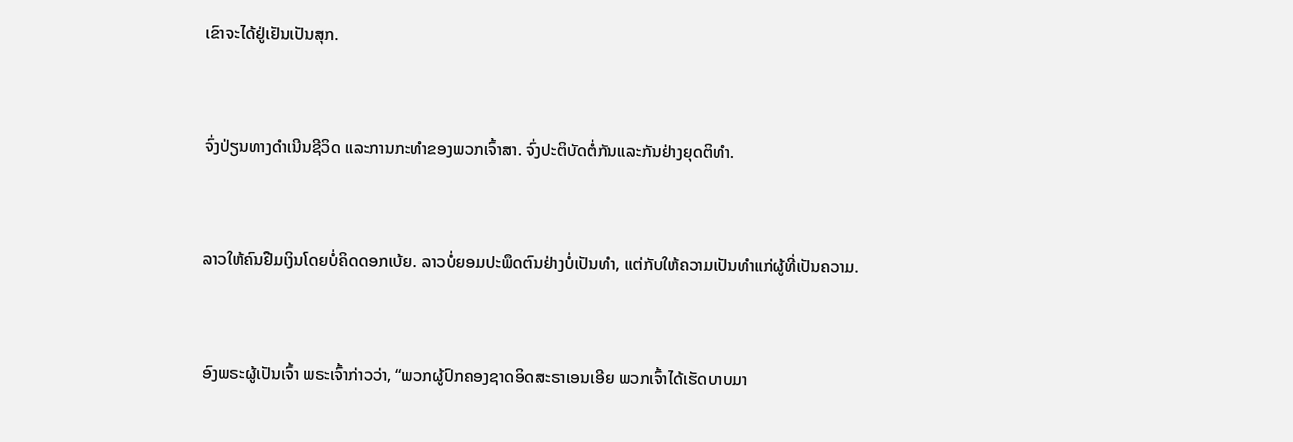ເຂົາຈະໄດ້ຢູ່ເຢັນເປັນສຸກ.


ຈົ່ງປ່ຽນທາງດຳເນີນຊີວິດ ແລະການກະທຳຂອງພວກເຈົ້າສາ. ຈົ່ງປະຕິບັດຕໍ່ກັນແລະກັນຢ່າງຍຸດຕິທຳ.


ລາວໃຫ້ຄົນຢືມເງິນໂດຍບໍ່ຄິດດອກເບ້ຍ. ລາວບໍ່ຍອມປະພຶດຕົນຢ່າງບໍ່ເປັນທຳ, ແຕ່ກັບໃຫ້ຄວາມເປັນທຳແກ່ຜູ້ທີ່ເປັນຄວາມ.


ອົງພຣະຜູ້ເປັນເຈົ້າ ພຣະເຈົ້າກ່າວວ່າ, “ພວກຜູ້ປົກຄອງຊາດອິດສະຣາເອນເອີຍ ພວກເຈົ້າໄດ້ເຮັດບາບມາ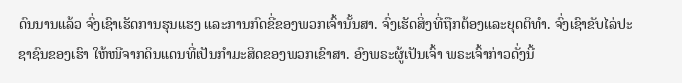ດົນນານແລ້ວ ຈົ່ງເຊົາເຮັດການຮຸນແຮງ ແລະການກົດຂີ່ຂອງພວກເຈົ້ານັ້ນສາ. ຈົ່ງເຮັດສິ່ງທີ່ຖືກຕ້ອງແລະຍຸດຕິທຳ. ຈົ່ງເຊົາຂັບໄລ່ປະຊາຊົນຂອງເຮົາ ໃຫ້ໜີຈາກດິນແດນທີ່ເປັນກຳມະສິດຂອງພວກເຂົາສາ. ອົງພຣະຜູ້ເປັນເຈົ້າ ພຣະເຈົ້າກ່າວດັ່ງນີ້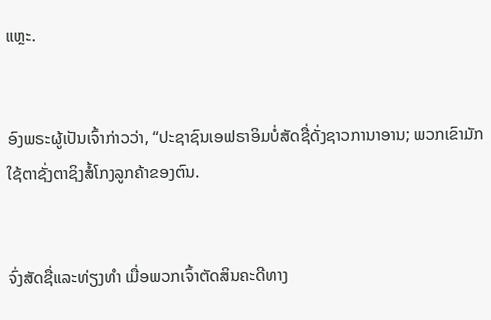ແຫຼະ.


ອົງພຣະຜູ້ເປັນເຈົ້າກ່າວວ່າ, “ປະຊາຊົນເອຟຣາອິມບໍ່ສັດຊື່ດັ່ງຊາວການາອານ; ພວກເຂົາມັກໃຊ້ຕາຊັ່ງຕາຊິງສໍ້ໂກງລູກຄ້າຂອງຕົນ.


ຈົ່ງສັດຊື່ແລະທ່ຽງທຳ ເມື່ອພວກເຈົ້າຕັດສິນຄະດີທາງ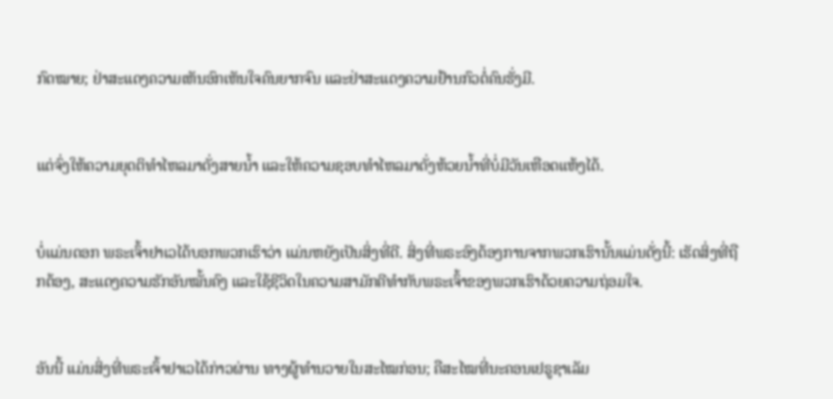ກົດໝາຍ; ຢ່າສະແດງຄວາມເຫັນອົກເຫັນໃຈຄົນຍາກຈົນ ແລະຢ່າສະແດງຄວາມຢ້ານກົວຕໍ່ຄົນຮັ່ງມີ.


ແຕ່ຈົ່ງໃຫ້ຄວາມຍຸດຕິທຳໄຫລມາດັ່ງສາຍນໍ້າ ແລະໃຫ້ຄວາມຊອບທຳໄຫລມາດັ່ງຫ້ວຍນໍ້າທີ່ບໍ່ມີວັນເຫືອດແຫ້ງໄດ້.


ບໍ່ແມ່ນດອກ ພຣະເຈົ້າຢາເວໄດ້ບອກພວກເຮົາວ່າ ແມ່ນຫຍັງເປັນສິ່ງທີ່ດີ. ສິ່ງທີ່ພຣະອົງຕ້ອງການຈາກພວກເຮົານັ້ນແມ່ນດັ່ງນີ້: ເຮັດສິ່ງທີ່ຖືກຕ້ອງ, ສະແດງຄວາມຮັກອັນໝັ້ນຄົງ ແລະໃຊ້ຊີວິດໃນຄວາມສາມັກຄີທຳກັບພຣະເຈົ້າຂອງພວກເຮົາດ້ວຍຄວາມຖ່ອມໃຈ.


ອັນນີ້ ແມ່ນສິ່ງທີ່ພຣະເຈົ້າຢາເວໄດ້ກ່າວຜ່ານ ທາງຜູ້ທຳນວາຍໃນສະໄໝກ່ອນ; ຄືສະໄໝທີ່ນະຄອນເຢຣູຊາເລັມ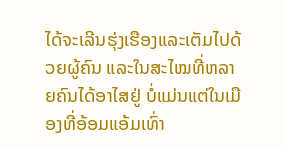ໄດ້ຈະເລີນຮຸ່ງເຮືອງແລະເຕັມໄປດ້ວຍຜູ້ຄົນ ແລະໃນສະໄໝທີ່ຫລາຍຄົນໄດ້ອາໄສຢູ່ ບໍ່ແມ່ນແຕ່ໃນເມືອງທີ່ອ້ອມແອ້ມເທົ່າ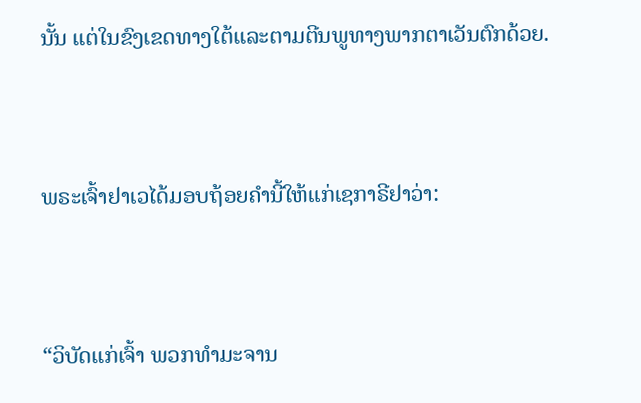ນັ້ນ ແຕ່ໃນຂົງເຂດທາງໃຕ້ແລະຕາມຕີນພູທາງພາກຕາເວັນຕົກດ້ວຍ.


ພຣະເຈົ້າຢາເວໄດ້ມອບຖ້ອຍຄຳນີ້ໃຫ້ແກ່ເຊກາຣີຢາວ່າ:


“ວິບັດແກ່ເຈົ້າ ພວກທຳມະຈານ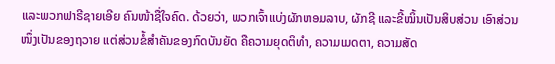ແລະພວກຟາຣີຊາຍເອີຍ ຄົນໜ້າຊື່ໃຈຄົດ. ດ້ວຍວ່າ, ພວກເຈົ້າແບ່ງຜັກຫອມລາບ, ຜັກຊີ ແລະຂີ້ໝິ້ນເປັນສິບສ່ວນ ເອົາສ່ວນໜຶ່ງເປັນຂອງຖວາຍ ແຕ່ສ່ວນຂໍ້ສຳຄັນຂອງກົດບັນຍັດ ຄືຄວາມຍຸດຕິທຳ, ຄວາມເມດຕາ, ຄວາມສັດ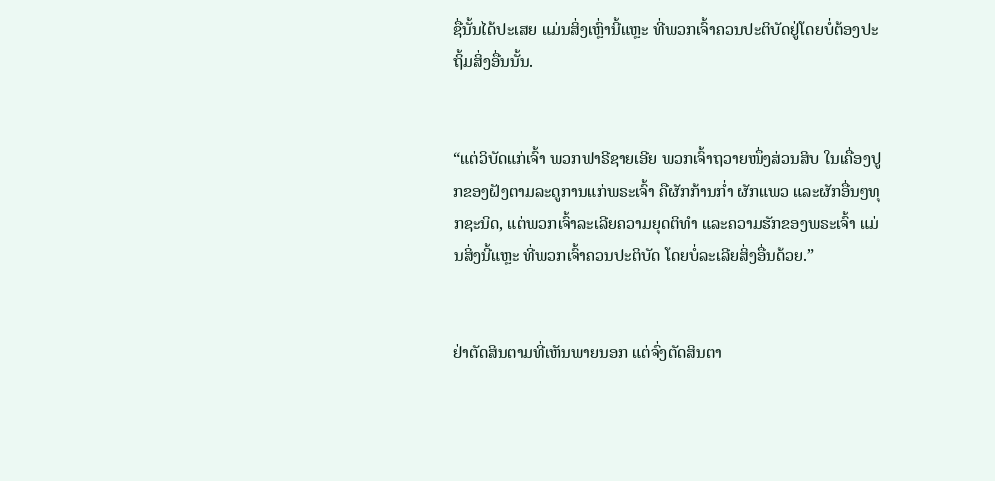ຊື່ນັ້ນໄດ້ປະເສຍ ແມ່ນສິ່ງເຫຼົ່ານີ້ແຫຼະ ທີ່ພວກເຈົ້າຄວນປະຕິບັດຢູ່ໂດຍບໍ່ຕ້ອງປະຖິ້ມສິ່ງອື່ນນັ້ນ.


“ແຕ່ວິບັດແກ່ເຈົ້າ ພວກຟາຣີຊາຍເອີຍ ພວກເຈົ້າຖວາຍໜຶ່ງສ່ວນສິບ ໃນເຄື່ອງປູກຂອງຝັງຕາມລະດູການແກ່ພຣະເຈົ້າ ຄືຜັກກ້ານກໍ່າ ຜັກແພວ ແລະຜັກອື່ນໆທຸກຊະນິດ, ແຕ່ພວກເຈົ້າລະເລີຍຄວາມຍຸດຕິທຳ ແລະຄວາມຮັກຂອງພຣະເຈົ້າ ແມ່ນສິ່ງນີ້ແຫຼະ ທີ່ພວກເຈົ້າຄວນປະຕິບັດ ໂດຍບໍ່ລະເລີຍສິ່ງອື່ນດ້ວຍ.”


ຢ່າຕັດສິນຕາມທີ່ເຫັນພາຍນອກ ແຕ່ຈົ່ງຕັດສິນຕາ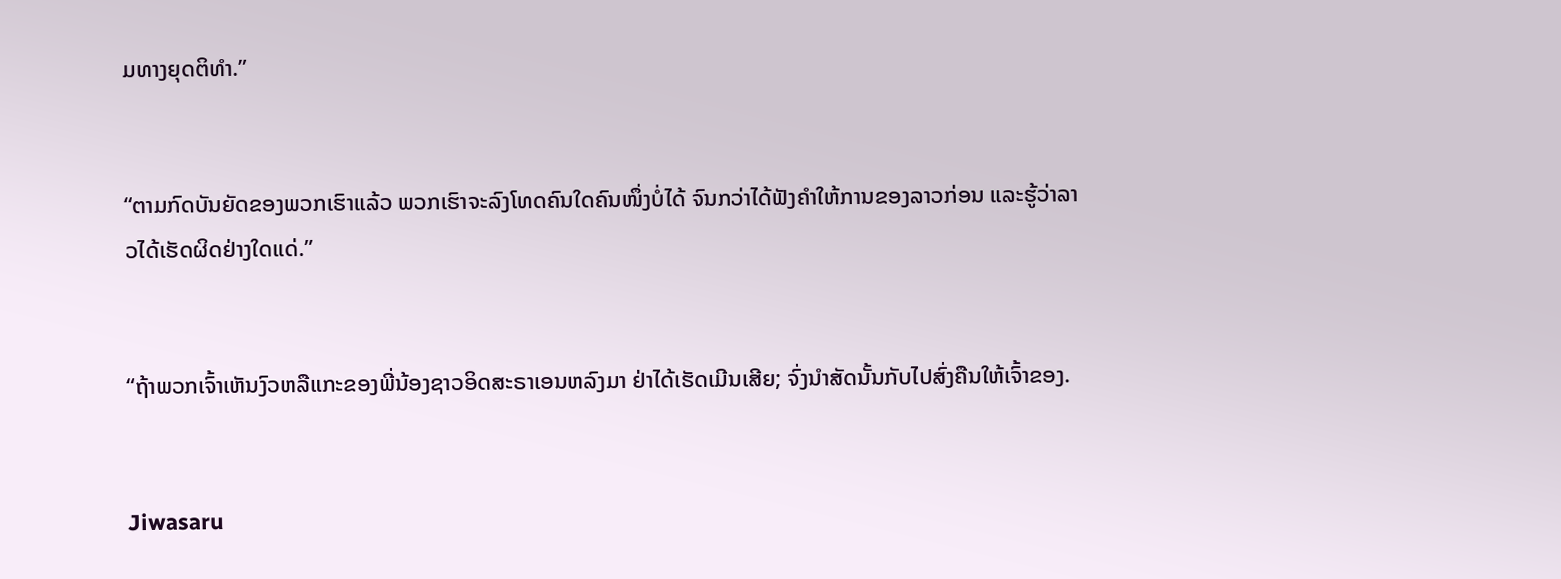ມທາງຍຸດຕິທຳ.”


“ຕາມກົດບັນຍັດຂອງພວກເຮົາແລ້ວ ພວກເຮົາຈະລົງໂທດຄົນໃດຄົນໜຶ່ງບໍ່ໄດ້ ຈົນກວ່າໄດ້ຟັງຄຳໃຫ້ການຂອງລາວກ່ອນ ແລະຮູ້ວ່າລາວໄດ້ເຮັດຜິດຢ່າງໃດແດ່.”


“ຖ້າພວກເຈົ້າເຫັນງົວຫລືແກະຂອງພີ່ນ້ອງຊາວອິດສະຣາເອນຫລົງມາ ຢ່າໄດ້ເຮັດເມີນເສີຍ; ຈົ່ງນຳສັດນັ້ນກັບໄປສົ່ງຄືນໃຫ້ເຈົ້າຂອງ.


Jiwasaru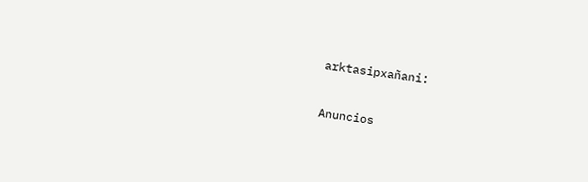arktasipxañani:

Anuncios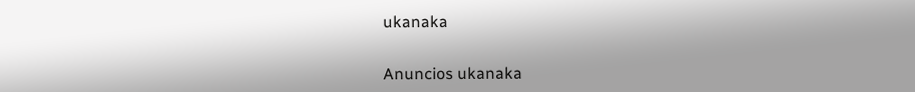ukanaka


Anuncios ukanaka